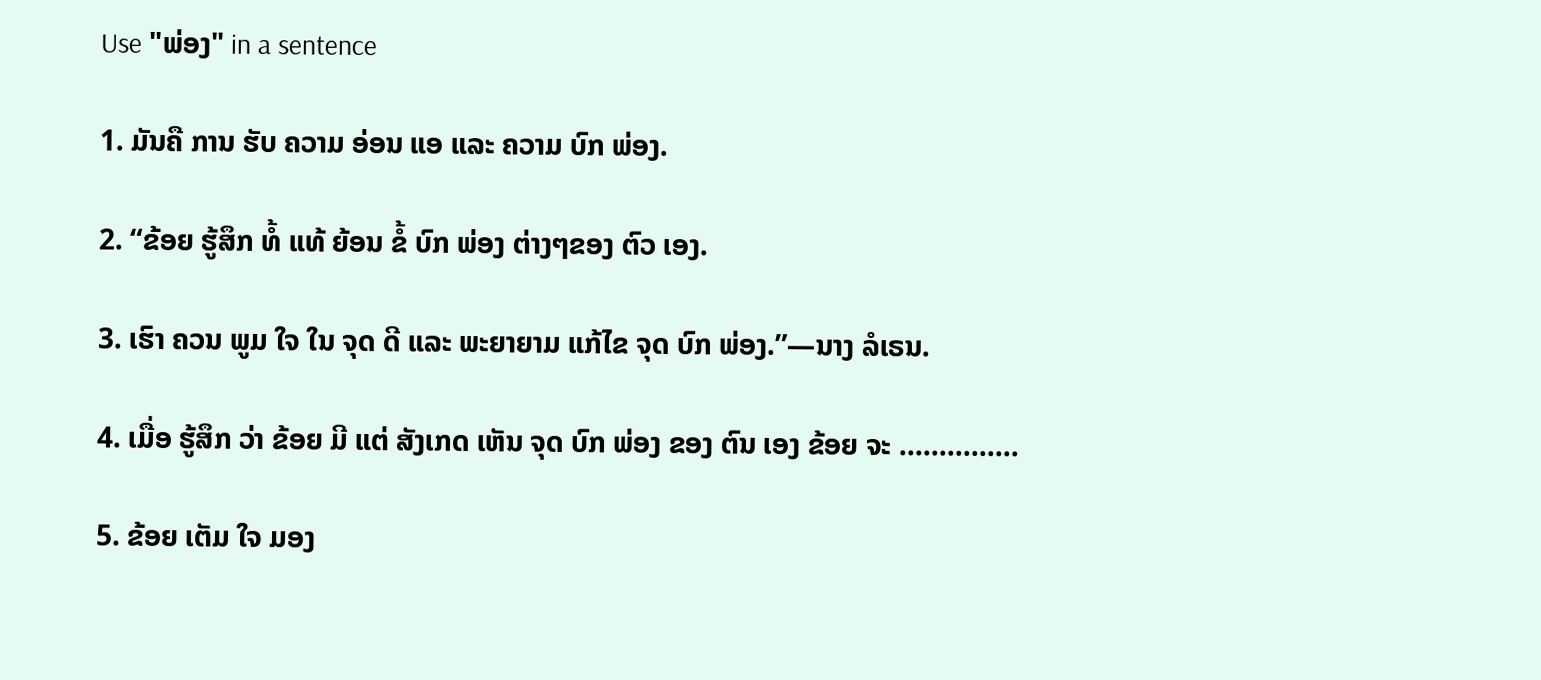Use "ພ່ອງ" in a sentence

1. ມັນຄື ການ ຮັບ ຄວາມ ອ່ອນ ແອ ແລະ ຄວາມ ບົກ ພ່ອງ.

2. “ຂ້ອຍ ຮູ້ສຶກ ທໍ້ ແທ້ ຍ້ອນ ຂໍ້ ບົກ ພ່ອງ ຕ່າງໆຂອງ ຕົວ ເອງ.

3. ເຮົາ ຄວນ ພູມ ໃຈ ໃນ ຈຸດ ດີ ແລະ ພະຍາຍາມ ແກ້ໄຂ ຈຸດ ບົກ ພ່ອງ.”—ນາງ ລໍເຣນ.

4. ເມື່ອ ຮູ້ສຶກ ວ່າ ຂ້ອຍ ມີ ແຕ່ ສັງເກດ ເຫັນ ຈຸດ ບົກ ພ່ອງ ຂອງ ຕົນ ເອງ ຂ້ອຍ ຈະ ...............

5. ຂ້ອຍ ເຕັມ ໃຈ ມອງ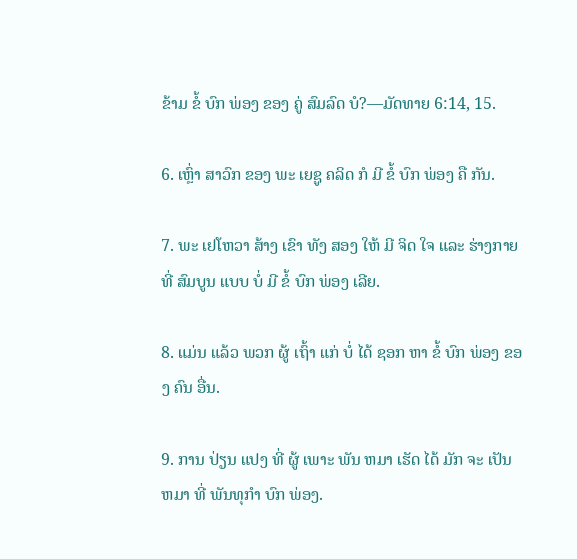ຂ້າມ ຂໍ້ ບົກ ພ່ອງ ຂອງ ຄູ່ ສົມລົດ ບໍ?—ມັດທາຍ 6:14, 15.

6. ເຫຼົ່າ ສາວົກ ຂອງ ພະ ເຍຊູ ຄລິດ ກໍ ມີ ຂໍ້ ບົກ ພ່ອງ ຄື ກັນ.

7. ພະ ເຢໂຫວາ ສ້າງ ເຂົາ ທັງ ສອງ ໃຫ້ ມີ ຈິດ ໃຈ ແລະ ຮ່າງກາຍ ທີ່ ສົມບູນ ແບບ ບໍ່ ມີ ຂໍ້ ບົກ ພ່ອງ ເລີຍ.

8. ແມ່ນ ແລ້ວ ພວກ ຜູ້ ເຖົ້າ ແກ່ ບໍ່ ໄດ້ ຊອກ ຫາ ຂໍ້ ບົກ ພ່ອງ ຂອງ ຄົນ ອື່ນ.

9. ການ ປ່ຽນ ແປງ ທີ່ ຜູ້ ເພາະ ພັນ ຫມາ ເຮັດ ໄດ້ ມັກ ຈະ ເປັນ ຫມາ ທີ່ ພັນທຸກໍາ ບົກ ພ່ອງ.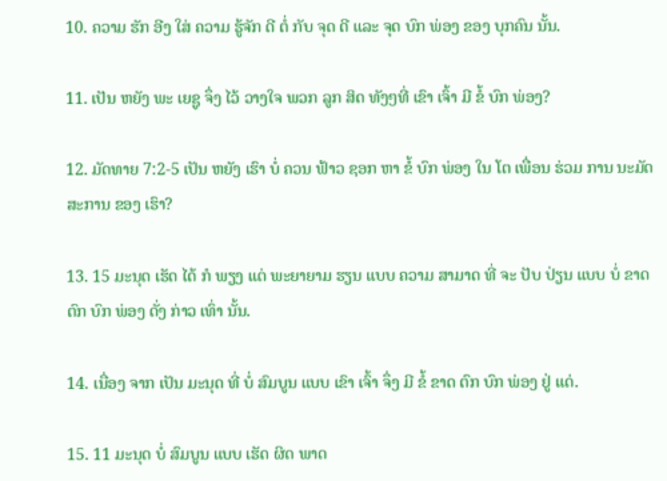10. ຄວາມ ຮັກ ອີງ ໃສ່ ຄວາມ ຮູ້ຈັກ ດີ ຕໍ່ ກັບ ຈຸດ ດີ ແລະ ຈຸດ ບົກ ພ່ອງ ຂອງ ບຸກຄົນ ນັ້ນ.

11. ເປັນ ຫຍັງ ພະ ເຍຊູ ຈຶ່ງ ໄວ້ ວາງໃຈ ພວກ ລູກ ສິດ ທັງໆທີ່ ເຂົາ ເຈົ້າ ມີ ຂໍ້ ບົກ ພ່ອງ?

12. ມັດທາຍ 7:2-5 ເປັນ ຫຍັງ ເຮົາ ບໍ່ ຄວນ ຟ້າວ ຊອກ ຫາ ຂໍ້ ບົກ ພ່ອງ ໃນ ໂຕ ເພື່ອນ ຮ່ວມ ການ ນະມັດສະການ ຂອງ ເຮົາ?

13. 15 ມະນຸດ ເຮັດ ໄດ້ ກໍ ພຽງ ແຕ່ ພະຍາຍາມ ຮຽນ ແບບ ຄວາມ ສາມາດ ທີ່ ຈະ ປັບ ປ່ຽນ ແບບ ບໍ່ ຂາດ ຕົກ ບົກ ພ່ອງ ດັ່ງ ກ່າວ ເທົ່າ ນັ້ນ.

14. ເນື່ອງ ຈາກ ເປັນ ມະນຸດ ທີ່ ບໍ່ ສົມບູນ ແບບ ເຂົາ ເຈົ້າ ຈຶ່ງ ມີ ຂໍ້ ຂາດ ຕົກ ບົກ ພ່ອງ ຢູ່ ແດ່.

15. 11 ມະນຸດ ບໍ່ ສົມບູນ ແບບ ເຮັດ ຜິດ ພາດ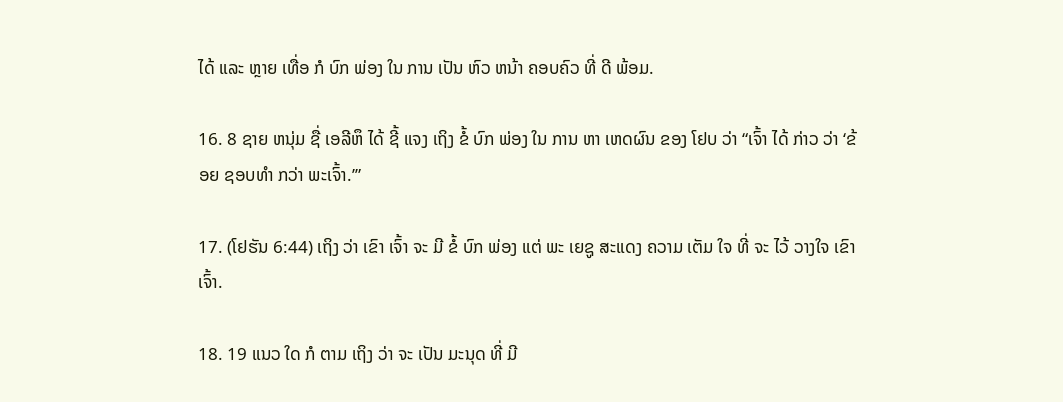ໄດ້ ແລະ ຫຼາຍ ເທື່ອ ກໍ ບົກ ພ່ອງ ໃນ ການ ເປັນ ຫົວ ຫນ້າ ຄອບຄົວ ທີ່ ດີ ພ້ອມ.

16. 8 ຊາຍ ຫນຸ່ມ ຊື່ ເອລີຫຶ ໄດ້ ຊີ້ ແຈງ ເຖິງ ຂໍ້ ບົກ ພ່ອງ ໃນ ການ ຫາ ເຫດຜົນ ຂອງ ໂຢບ ວ່າ “ເຈົ້າ ໄດ້ ກ່າວ ວ່າ ‘ຂ້ອຍ ຊອບທໍາ ກວ່າ ພະເຈົ້າ.’”

17. (ໂຢຮັນ 6:44) ເຖິງ ວ່າ ເຂົາ ເຈົ້າ ຈະ ມີ ຂໍ້ ບົກ ພ່ອງ ແຕ່ ພະ ເຍຊູ ສະແດງ ຄວາມ ເຕັມ ໃຈ ທີ່ ຈະ ໄວ້ ວາງໃຈ ເຂົາ ເຈົ້າ.

18. 19 ແນວ ໃດ ກໍ ຕາມ ເຖິງ ວ່າ ຈະ ເປັນ ມະນຸດ ທີ່ ມີ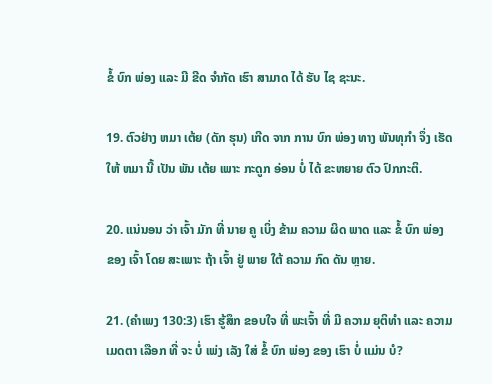ຂໍ້ ບົກ ພ່ອງ ແລະ ມີ ຂີດ ຈໍາກັດ ເຮົາ ສາມາດ ໄດ້ ຮັບ ໄຊ ຊະນະ.

19. ຕົວຢ່າງ ຫມາ ເຕ້ຍ (ດັກ ຮຸນ) ເກີດ ຈາກ ການ ບົກ ພ່ອງ ທາງ ພັນທຸກໍາ ຈຶ່ງ ເຮັດ ໃຫ້ ຫມາ ນີ້ ເປັນ ພັນ ເຕ້ຍ ເພາະ ກະດູກ ອ່ອນ ບໍ່ ໄດ້ ຂະຫຍາຍ ຕົວ ປົກກະຕິ.

20. ແນ່ນອນ ວ່າ ເຈົ້າ ມັກ ທີ່ ນາຍ ຄູ ເບິ່ງ ຂ້າມ ຄວາມ ຜິດ ພາດ ແລະ ຂໍ້ ບົກ ພ່ອງ ຂອງ ເຈົ້າ ໂດຍ ສະເພາະ ຖ້າ ເຈົ້າ ຢູ່ ພາຍ ໃຕ້ ຄວາມ ກົດ ດັນ ຫຼາຍ.

21. (ຄໍາເພງ 130:3) ເຮົາ ຮູ້ສຶກ ຂອບໃຈ ທີ່ ພະເຈົ້າ ທີ່ ມີ ຄວາມ ຍຸຕິທໍາ ແລະ ຄວາມ ເມດຕາ ເລືອກ ທີ່ ຈະ ບໍ່ ເພ່ງ ເລັງ ໃສ່ ຂໍ້ ບົກ ພ່ອງ ຂອງ ເຮົາ ບໍ່ ແມ່ນ ບໍ?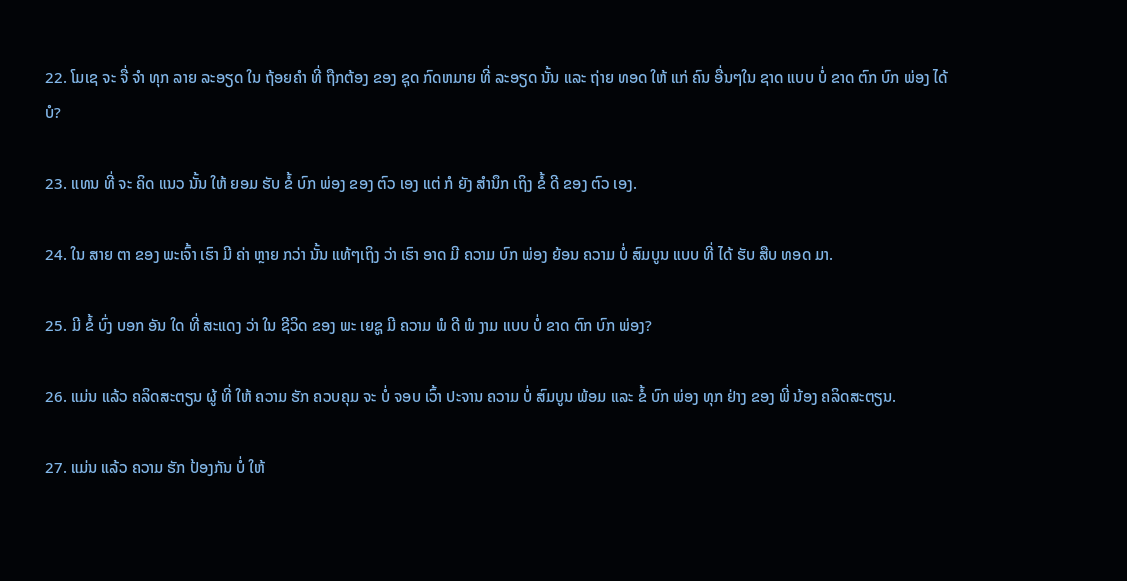22. ໂມເຊ ຈະ ຈື່ ຈໍາ ທຸກ ລາຍ ລະອຽດ ໃນ ຖ້ອຍຄໍາ ທີ່ ຖືກຕ້ອງ ຂອງ ຊຸດ ກົດຫມາຍ ທີ່ ລະອຽດ ນັ້ນ ແລະ ຖ່າຍ ທອດ ໃຫ້ ແກ່ ຄົນ ອື່ນໆໃນ ຊາດ ແບບ ບໍ່ ຂາດ ຕົກ ບົກ ພ່ອງ ໄດ້ ບໍ?

23. ແທນ ທີ່ ຈະ ຄິດ ແນວ ນັ້ນ ໃຫ້ ຍອມ ຮັບ ຂໍ້ ບົກ ພ່ອງ ຂອງ ຕົວ ເອງ ແຕ່ ກໍ ຍັງ ສໍານຶກ ເຖິງ ຂໍ້ ດີ ຂອງ ຕົວ ເອງ.

24. ໃນ ສາຍ ຕາ ຂອງ ພະເຈົ້າ ເຮົາ ມີ ຄ່າ ຫຼາຍ ກວ່າ ນັ້ນ ແທ້ໆເຖິງ ວ່າ ເຮົາ ອາດ ມີ ຄວາມ ບົກ ພ່ອງ ຍ້ອນ ຄວາມ ບໍ່ ສົມບູນ ແບບ ທີ່ ໄດ້ ຮັບ ສືບ ທອດ ມາ.

25. ມີ ຂໍ້ ບົ່ງ ບອກ ອັນ ໃດ ທີ່ ສະແດງ ວ່າ ໃນ ຊີວິດ ຂອງ ພະ ເຍຊູ ມີ ຄວາມ ພໍ ດີ ພໍ ງາມ ແບບ ບໍ່ ຂາດ ຕົກ ບົກ ພ່ອງ?

26. ແມ່ນ ແລ້ວ ຄລິດສະຕຽນ ຜູ້ ທີ່ ໃຫ້ ຄວາມ ຮັກ ຄວບຄຸມ ຈະ ບໍ່ ຈອບ ເວົ້າ ປະຈານ ຄວາມ ບໍ່ ສົມບູນ ພ້ອມ ແລະ ຂໍ້ ບົກ ພ່ອງ ທຸກ ຢ່າງ ຂອງ ພີ່ ນ້ອງ ຄລິດສະຕຽນ.

27. ແມ່ນ ແລ້ວ ຄວາມ ຮັກ ປ້ອງກັນ ບໍ່ ໃຫ້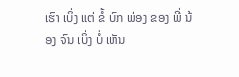ເຮົາ ເບິ່ງ ແຕ່ ຂໍ້ ບົກ ພ່ອງ ຂອງ ພີ່ ນ້ອງ ຈົນ ເບິ່ງ ບໍ່ ເຫັນ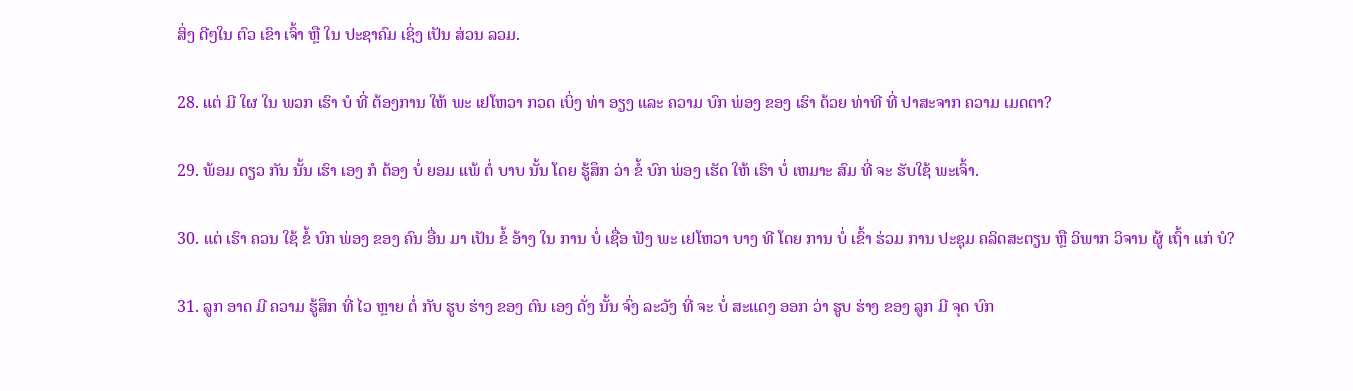ສິ່ງ ດີໆໃນ ຕົວ ເຂົາ ເຈົ້າ ຫຼື ໃນ ປະຊາຄົມ ເຊິ່ງ ເປັນ ສ່ວນ ລວມ.

28. ແຕ່ ມີ ໃຜ ໃນ ພວກ ເຮົາ ບໍ ທີ່ ຕ້ອງການ ໃຫ້ ພະ ເຢໂຫວາ ກວດ ເບິ່ງ ທ່າ ອຽງ ແລະ ຄວາມ ບົກ ພ່ອງ ຂອງ ເຮົາ ດ້ວຍ ທ່າທີ ທີ່ ປາສະຈາກ ຄວາມ ເມດຕາ?

29. ພ້ອມ ດຽວ ກັນ ນັ້ນ ເຮົາ ເອງ ກໍ ຕ້ອງ ບໍ່ ຍອມ ແພ້ ຕໍ່ ບາບ ນັ້ນ ໂດຍ ຮູ້ສຶກ ວ່າ ຂໍ້ ບົກ ພ່ອງ ເຮັດ ໃຫ້ ເຮົາ ບໍ່ ເຫມາະ ສົມ ທີ່ ຈະ ຮັບໃຊ້ ພະເຈົ້າ.

30. ແຕ່ ເຮົາ ຄວນ ໃຊ້ ຂໍ້ ບົກ ພ່ອງ ຂອງ ຄົນ ອື່ນ ມາ ເປັນ ຂໍ້ ອ້າງ ໃນ ການ ບໍ່ ເຊື່ອ ຟັງ ພະ ເຢໂຫວາ ບາງ ທີ ໂດຍ ການ ບໍ່ ເຂົ້າ ຮ່ວມ ການ ປະຊຸມ ຄລິດສະຕຽນ ຫຼື ວິພາກ ວິຈານ ຜູ້ ເຖົ້າ ແກ່ ບໍ?

31. ລູກ ອາດ ມີ ຄວາມ ຮູ້ສຶກ ທີ່ ໄວ ຫຼາຍ ຕໍ່ ກັບ ຮູບ ຮ່າງ ຂອງ ຕົນ ເອງ ດັ່ງ ນັ້ນ ຈົ່ງ ລະວັງ ທີ່ ຈະ ບໍ່ ສະແດງ ອອກ ວ່າ ຮູບ ຮ່າງ ຂອງ ລູກ ມີ ຈຸດ ບົກ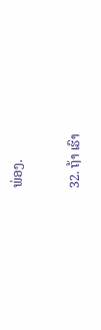ພ່ອງ.

32. ຖ້າ ເຮົາ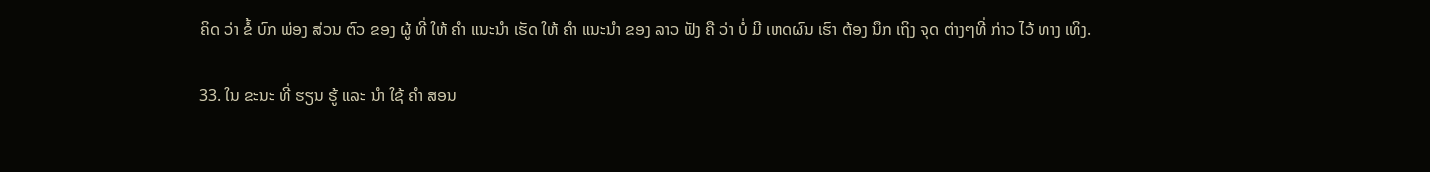ຄິດ ວ່າ ຂໍ້ ບົກ ພ່ອງ ສ່ວນ ຕົວ ຂອງ ຜູ້ ທີ່ ໃຫ້ ຄໍາ ແນະນໍາ ເຮັດ ໃຫ້ ຄໍາ ແນະນໍາ ຂອງ ລາວ ຟັງ ຄື ວ່າ ບໍ່ ມີ ເຫດຜົນ ເຮົາ ຕ້ອງ ນຶກ ເຖິງ ຈຸດ ຕ່າງໆທີ່ ກ່າວ ໄວ້ ທາງ ເທິງ.

33. ໃນ ຂະນະ ທີ່ ຮຽນ ຮູ້ ແລະ ນໍາ ໃຊ້ ຄໍາ ສອນ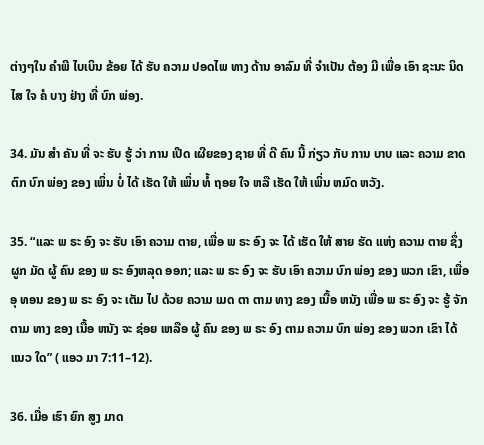ຕ່າງໆໃນ ຄໍາພີ ໄບເບິນ ຂ້ອຍ ໄດ້ ຮັບ ຄວາມ ປອດໄພ ທາງ ດ້ານ ອາລົມ ທີ່ ຈໍາເປັນ ຕ້ອງ ມີ ເພື່ອ ເອົາ ຊະນະ ນິດໄສ ໃຈ ຄໍ ບາງ ຢ່າງ ທີ່ ບົກ ພ່ອງ.

34. ມັນ ສໍາ ຄັນ ທີ່ ຈະ ຮັບ ຮູ້ ວ່າ ການ ເປີດ ເຜີຍຂອງ ຊາຍ ທີ່ ດີ ຄົນ ນີ້ ກ່ຽວ ກັບ ການ ບາບ ແລະ ຄວາມ ຂາດ ຕົກ ບົກ ພ່ອງ ຂອງ ເພິ່ນ ບໍ່ ໄດ້ ເຮັດ ໃຫ້ ເພິ່ນ ທໍ້ ຖອຍ ໃຈ ຫລື ເຮັດ ໃຫ້ ເພິ່ນ ຫມົດ ຫວັງ.

35. “ແລະ ພ ຣະ ອົງ ຈະ ຮັບ ເອົາ ຄວາມ ຕາຍ, ເພື່ອ ພ ຣະ ອົງ ຈະ ໄດ້ ເຮັດ ໃຫ້ ສາຍ ຮັດ ແຫ່ງ ຄວາມ ຕາຍ ຊຶ່ງ ຜູກ ມັດ ຜູ້ ຄົນ ຂອງ ພ ຣະ ອົງຫລຸດ ອອກ; ແລະ ພ ຣະ ອົງ ຈະ ຮັບ ເອົາ ຄວາມ ບົກ ພ່ອງ ຂອງ ພວກ ເຂົາ, ເພື່ອ ອຸ ທອນ ຂອງ ພ ຣະ ອົງ ຈະ ເຕັມ ໄປ ດ້ວຍ ຄວາມ ເມດ ຕາ ຕາມ ທາງ ຂອງ ເນື້ອ ຫນັງ ເພື່ອ ພ ຣະ ອົງ ຈະ ຮູ້ ຈັກ ຕາມ ທາງ ຂອງ ເນື້ອ ຫນັງ ຈະ ຊ່ອຍ ເຫລືອ ຜູ້ ຄົນ ຂອງ ພ ຣະ ອົງ ຕາມ ຄວາມ ບົກ ພ່ອງ ຂອງ ພວກ ເຂົາ ໄດ້ ແນວ ໃດ” ( ແອວ ມາ 7:11–12).

36. ເມື່ອ ເຮົາ ຍົກ ສູງ ມາດ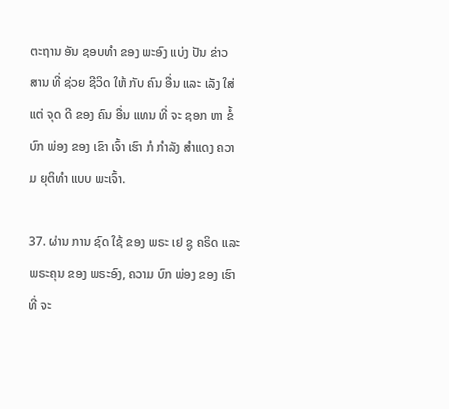ຕະຖານ ອັນ ຊອບທໍາ ຂອງ ພະອົງ ແບ່ງ ປັນ ຂ່າວ ສານ ທີ່ ຊ່ວຍ ຊີວິດ ໃຫ້ ກັບ ຄົນ ອື່ນ ແລະ ເລັງ ໃສ່ ແຕ່ ຈຸດ ດີ ຂອງ ຄົນ ອື່ນ ແທນ ທີ່ ຈະ ຊອກ ຫາ ຂໍ້ ບົກ ພ່ອງ ຂອງ ເຂົາ ເຈົ້າ ເຮົາ ກໍ ກໍາລັງ ສໍາແດງ ຄວາມ ຍຸຕິທໍາ ແບບ ພະເຈົ້າ.

37. ຜ່ານ ການ ຊົດ ໃຊ້ ຂອງ ພຣະ ເຢ ຊູ ຄຣິດ ແລະ ພຣະຄຸນ ຂອງ ພຣະອົງ, ຄວາມ ບົກ ພ່ອງ ຂອງ ເຮົາ ທີ່ ຈະ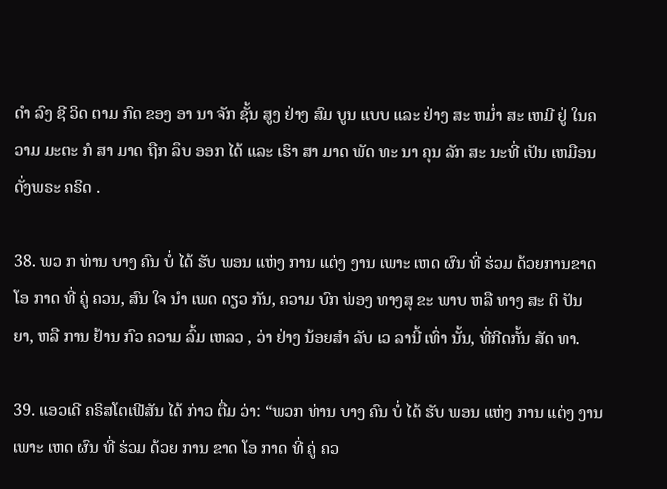ດໍາ ລົງ ຊີ ວິດ ຕາມ ກົດ ຂອງ ອາ ນາ ຈັກ ຊັ້ນ ສູງ ຢ່າງ ສົມ ບູນ ແບບ ແລະ ຢ່າງ ສະ ຫມ່ຳ ສະ ເຫມີ ຢູ່ ໃນຄວາມ ມະຕະ ກໍ ສາ ມາດ ຖືກ ລຶບ ອອກ ໄດ້ ແລະ ເຮົາ ສາ ມາດ ພັດ ທະ ນາ ຄຸນ ລັກ ສະ ນະທີ່ ເປັນ ເຫມືອນ ດັ່ງພຣະ ຄຣິດ .

38. ພວ ກ ທ່ານ ບາງ ຄົນ ບໍ່ ໄດ້ ຮັບ ພອນ ແຫ່ງ ການ ແຕ່ງ ງານ ເພາະ ເຫດ ຜົນ ທີ່ ຮ່ວມ ດ້ວຍການຂາດ ໂອ ກາດ ທີ່ ຄູ່ ຄວນ, ສົນ ໃຈ ນໍາ ເພດ ດຽວ ກັນ, ຄວາມ ບົກ ພ່ອງ ທາງສຸ ຂະ ພາບ ຫລື ທາງ ສະ ຕິ ປັນ ຍາ, ຫລື ການ ຢ້ານ ກົວ ຄວາມ ລົ້ມ ເຫລວ , ວ່າ ຢ່າງ ນ້ອຍສໍາ ລັບ ເວ ລານີ້ ເທົ່າ ນັ້ນ, ທີ່ກີດກັ້ນ ສັດ ທາ.

39. ແອວເດີ ຄຣິສໂຕເຟີສັນ ໄດ້ ກ່າວ ຕື່ມ ວ່າ: “ພວກ ທ່ານ ບາງ ຄົນ ບໍ່ ໄດ້ ຮັບ ພອນ ແຫ່ງ ການ ແຕ່ງ ງານ ເພາະ ເຫດ ຜົນ ທີ່ ຮ່ວມ ດ້ວຍ ການ ຂາດ ໂອ ກາດ ທີ່ ຄູ່ ຄວ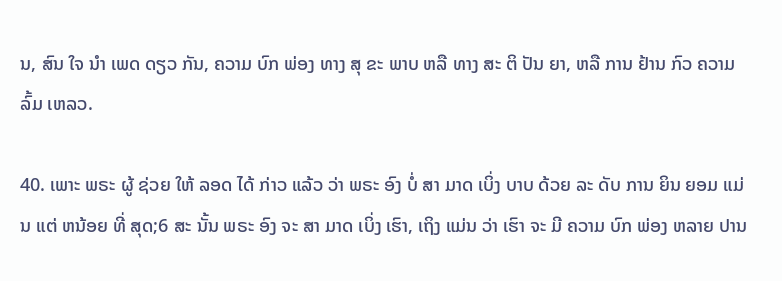ນ, ສົນ ໃຈ ນໍາ ເພດ ດຽວ ກັນ, ຄວາມ ບົກ ພ່ອງ ທາງ ສຸ ຂະ ພາບ ຫລື ທາງ ສະ ຕິ ປັນ ຍາ, ຫລື ການ ຢ້ານ ກົວ ຄວາມ ລົ້ມ ເຫລວ.

40. ເພາະ ພຣະ ຜູ້ ຊ່ວຍ ໃຫ້ ລອດ ໄດ້ ກ່າວ ແລ້ວ ວ່າ ພຣະ ອົງ ບໍ່ ສາ ມາດ ເບິ່ງ ບາບ ດ້ວຍ ລະ ດັບ ການ ຍິນ ຍອມ ແມ່ນ ແຕ່ ຫນ້ອຍ ທີ່ ສຸດ;6 ສະ ນັ້ນ ພຣະ ອົງ ຈະ ສາ ມາດ ເບິ່ງ ເຮົາ, ເຖິງ ແມ່ນ ວ່າ ເຮົາ ຈະ ມີ ຄວາມ ບົກ ພ່ອງ ຫລາຍ ປານ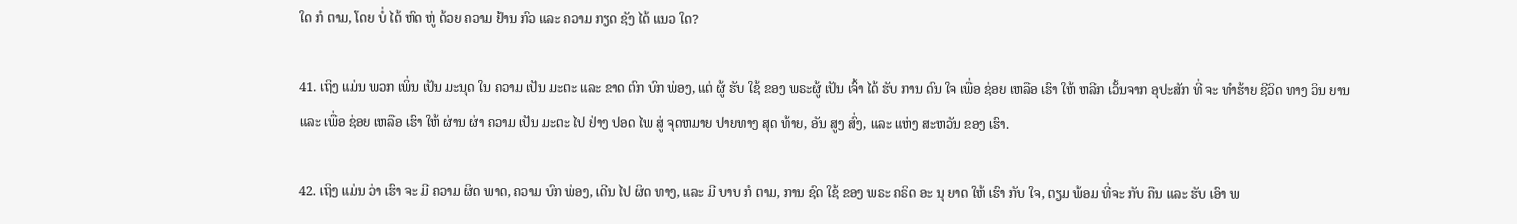ໃດ ກໍ ຕາມ, ໂດຍ ບໍ່ ໄດ້ ຫົດ ຫູ່ ດ້ວຍ ຄວາມ ຢ້ານ ກົວ ແລະ ຄວາມ ກຽດ ຊັງ ໄດ້ ແນວ ໃດ?

41. ເຖິງ ແມ່ນ ພວກ ເພິ່ນ ເປັນ ມະນຸດ ໃນ ຄວາມ ເປັນ ມະຕະ ແລະ ຂາດ ຕົກ ບົກ ພ່ອງ, ແຕ່ ຜູ້ ຮັບ ໃຊ້ ຂອງ ພຣະຜູ້ ເປັນ ເຈົ້າ ໄດ້ ຮັບ ການ ດົນ ໃຈ ເພື່ອ ຊ່ອຍ ເຫລືອ ເຮົາ ໃຫ້ ຫລີກ ເວັ້ນຈາກ ອຸປະສັກ ທີ່ ຈະ ທໍາຮ້າຍ ຊີວິດ ທາງ ວິນ ຍານ ແລະ ເພື່ອ ຊ່ອຍ ເຫລືອ ເຮົາ ໃຫ້ ຜ່ານ ຜ່າ ຄວາມ ເປັນ ມະຕະ ໄປ ຢ່າງ ປອດ ໄພ ສູ່ ຈຸດຫມາຍ ປາຍທາງ ສຸດ ທ້າຍ, ອັນ ສູງ ສົ່ງ, ແລະ ແຫ່ງ ສະຫວັນ ຂອງ ເຮົາ.

42. ເຖິງ ແມ່ນ ວ່າ ເຮົາ ຈະ ມີ ຄວາມ ຜິດ ພາດ, ຄວາມ ບົກ ພ່ອງ, ເດີນ ໄປ ຜິດ ທາງ, ແລະ ມີ ບາບ ກໍ ຕາມ, ການ ຊົດ ໃຊ້ ຂອງ ພຣະ ຄຣິດ ອະ ນຸ ຍາດ ໃຫ້ ເຮົາ ກັບ ໃຈ, ຕຽມ ພ້ອມ ທີ່ຈະ ກັບ ຄືນ ແລະ ຮັບ ເອົາ ພ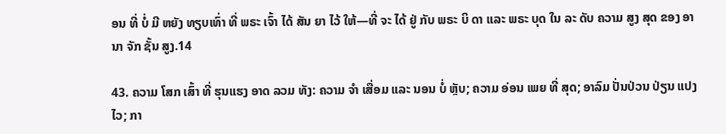ອນ ທີ່ ບໍ່ ມີ ຫຍັງ ທຽບເທົ່າ ທີ່ ພຣະ ເຈົ້າ ໄດ້ ສັນ ຍາ ໄວ້ ໃຫ້—ທີ່ ຈະ ໄດ້ ຢູ່ ກັບ ພຣະ ບິ ດາ ແລະ ພຣະ ບຸດ ໃນ ລະ ດັບ ຄວາມ ສູງ ສຸດ ຂອງ ອາ ນາ ຈັກ ຊັ້ນ ສູງ.14

43. ຄວາມ ໂສກ ເສົ້າ ທີ່ ຮຸນແຮງ ອາດ ລວມ ທັງ: ຄວາມ ຈໍາ ເສື່ອມ ແລະ ນອນ ບໍ່ ຫຼັບ; ຄວາມ ອ່ອນ ເພຍ ທີ່ ສຸດ; ອາລົມ ປັ່ນປ່ວນ ປ່ຽນ ແປງ ໄວ; ກາ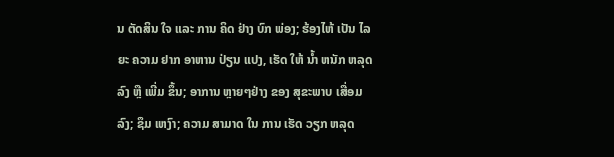ນ ຕັດສິນ ໃຈ ແລະ ການ ຄິດ ຢ່າງ ບົກ ພ່ອງ; ຮ້ອງໄຫ້ ເປັນ ໄລຍະ ຄວາມ ຢາກ ອາຫານ ປ່ຽນ ແປງ, ເຮັດ ໃຫ້ ນໍ້າ ຫນັກ ຫລຸດ ລົງ ຫຼື ເພີ່ມ ຂຶ້ນ; ອາການ ຫຼາຍໆຢ່າງ ຂອງ ສຸຂະພາບ ເສື່ອມ ລົງ; ຊຶມ ເຫງົາ; ຄວາມ ສາມາດ ໃນ ການ ເຮັດ ວຽກ ຫລຸດ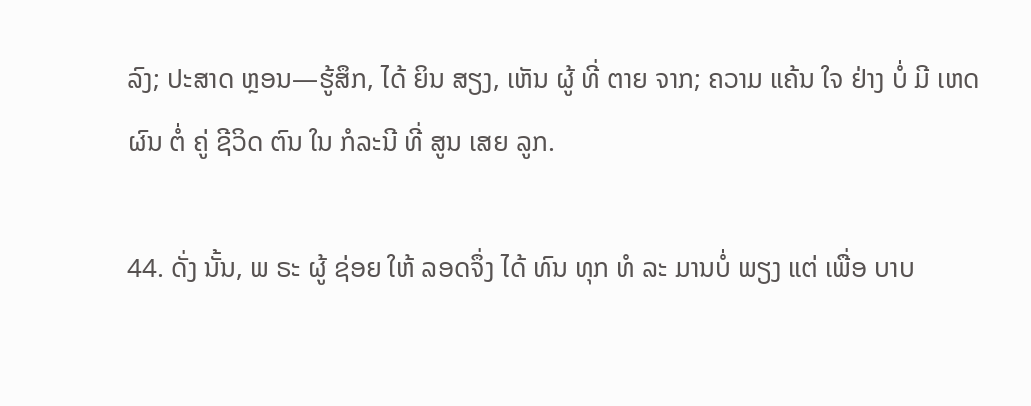ລົງ; ປະສາດ ຫຼອນ—ຮູ້ສຶກ, ໄດ້ ຍິນ ສຽງ, ເຫັນ ຜູ້ ທີ່ ຕາຍ ຈາກ; ຄວາມ ແຄ້ນ ໃຈ ຢ່າງ ບໍ່ ມີ ເຫດຜົນ ຕໍ່ ຄູ່ ຊີວິດ ຕົນ ໃນ ກໍລະນີ ທີ່ ສູນ ເສຍ ລູກ.

44. ດັ່ງ ນັ້ນ, ພ ຣະ ຜູ້ ຊ່ອຍ ໃຫ້ ລອດຈຶ່ງ ໄດ້ ທົນ ທຸກ ທໍ ລະ ມານບໍ່ ພຽງ ແຕ່ ເພື່ອ ບາບ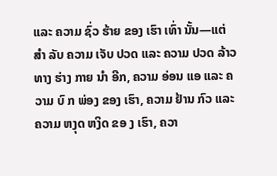ແລະ ຄວາມ ຊົ່ວ ຮ້າຍ ຂອງ ເຮົາ ເທົ່າ ນັ້ນ—ແຕ່ ສໍາ ລັບ ຄວາມ ເຈັບ ປວດ ແລະ ຄວາມ ປວດ ລ້າວ ທາງ ຮ່າງ ກາຍ ນໍາ ອີກ, ຄວາມ ອ່ອນ ແອ ແລະ ຄວາມ ບົ ກ ພ່ອງ ຂອງ ເຮົາ, ຄວາມ ຢ້ານ ກົວ ແລະ ຄວາມ ຫງຸດ ຫງິດ ຂອ ງ ເຮົາ, ຄວາ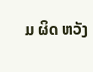ມ ຜິດ ຫວັງ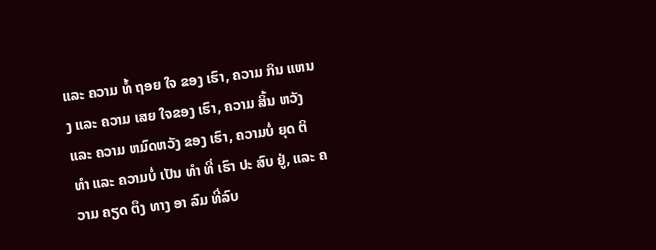ແລະ ຄວາມ ທໍ້ ຖອຍ ໃຈ ຂອງ ເຮົາ, ຄວາມ ກິນ ແຫນງ ແລະ ຄວາມ ເສຍ ໃຈຂອງ ເຮົາ, ຄວາມ ສິ້ນ ຫວັງ ແລະ ຄວາມ ຫມົດຫວັງ ຂອງ ເຮົາ, ຄວາມບໍ່ ຍຸດ ຕິ ທໍາ ແລະ ຄວາມບໍ່ ເປັນ ທໍາ ທີ່ ເຮົາ ປະ ສົບ ຢູ່, ແລະ ຄວາມ ຄຽດ ຕຶງ ທາງ ອາ ລົມ ທີ່ລົບ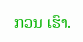ກວນ ເຮົາ.